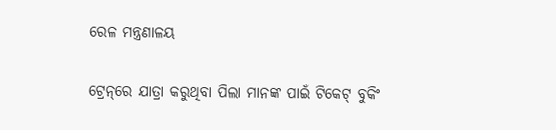ରେଳ ମନ୍ତ୍ରଣାଳୟ

ଟ୍ରେନ୍‌ରେ ଯାତ୍ରା କରୁଥିବା ପିଲା ମାନଙ୍କ ପାଇଁ ଟିକେଟ୍ ବୁକିଂ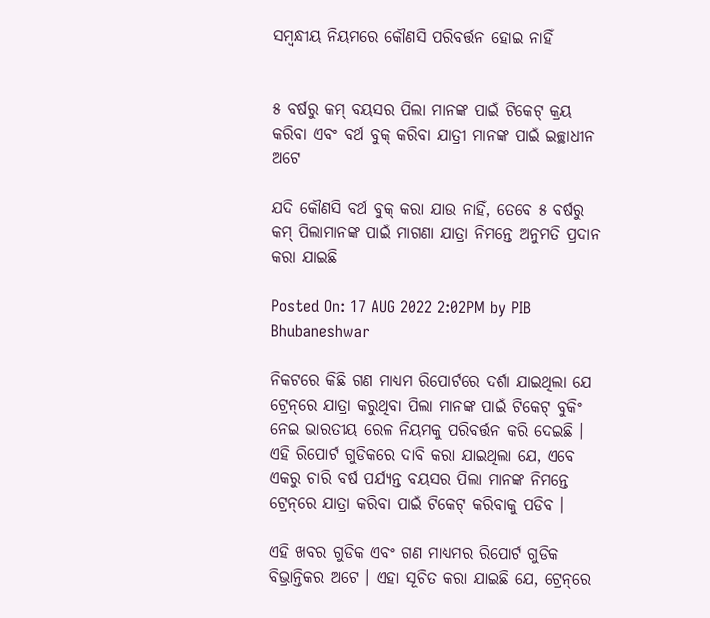ସମ୍ବନ୍ଧୀୟ ନିୟମରେ କୌଣସି ପରିବର୍ତ୍ତନ ହୋଇ ନାହିଁ


୫ ବର୍ଷରୁ କମ୍ ବୟସର ପିଲା ମାନଙ୍କ ପାଇଁ ଟିକେଟ୍ କ୍ରୟ କରିବା ଏବଂ ବର୍ଥ ବୁକ୍ କରିବା ଯାତ୍ରୀ ମାନଙ୍କ ପାଇଁ ଇଚ୍ଛାଧୀନ ଅଟେ

ଯଦି କୌଣସି ବର୍ଥ ବୁକ୍ କରା ଯାଉ ନାହିଁ, ତେବେ ୫ ବର୍ଷରୁ କମ୍ ପିଲାମାନଙ୍କ ପାଇଁ ମାଗଣା ଯାତ୍ରା ନିମନ୍ତେ ଅନୁମତି ପ୍ରଦାନ କରା ଯାଇଛି

Posted On: 17 AUG 2022 2:02PM by PIB Bhubaneshwar

ନିକଟରେ କିଛି ଗଣ ମାଧ୍ୟମ ରିପୋର୍ଟରେ ଦର୍ଶା ଯାଇଥିଲା ଯେ ଟ୍ରେନ୍‌ରେ ଯାତ୍ରା କରୁଥିବା ପିଲା ମାନଙ୍କ ପାଇଁ ଟିକେଟ୍ ବୁକିଂ ନେଇ ଭାରତୀୟ ରେଳ ନିୟମକୁ ପରିବର୍ତ୍ତନ କରି ଦେଇଛି । ଏହି ରିପୋର୍ଟ ଗୁଡିକରେ ଦାବି କରା ଯାଇଥିଲା ଯେ, ଏବେ ଏକରୁ ଚାରି ବର୍ଷ ପର୍ଯ୍ୟନ୍ତ ବୟସର ପିଲା ମାନଙ୍କ ନିମନ୍ତେ ଟ୍ରେନ୍‌ରେ ଯାତ୍ରା କରିବା ପାଇଁ ଟିକେଟ୍ କରିବାକୁ ପଡିବ ।

ଏହି ଖବର ଗୁଡିକ ଏବଂ ଗଣ ମାଧ୍ୟମର ରିପୋର୍ଟ ଗୁଡିକ ବିଭ୍ରାନ୍ତିକର ଅଟେ । ଏହା ସୂଚିତ କରା ଯାଇଛି ଯେ, ଟ୍ରେନ୍‌ରେ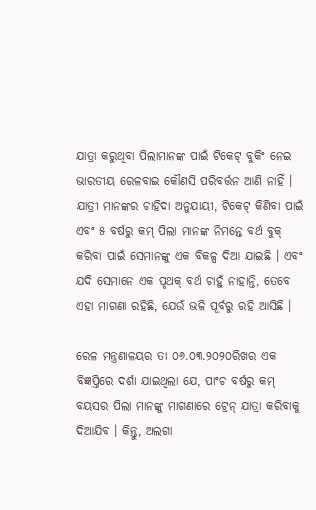ଯାତ୍ରା କରୁଥିବା ପିଲାମାନଙ୍କ ପାଇଁ ଟିକେଟ୍ ବୁକିଂ ନେଇ ଭାରତୀୟ ରେଳବାଇ କୌଣସି ପରିବର୍ତ୍ତନ ଆଣି ନାହିଁ । ଯାତ୍ରୀ ମାନଙ୍କର ଚାହିଦା ଅନୁଯାୟୀ, ଟିକେଟ୍ କିଣିବା ପାଇଁ ଏବଂ ୫ ବର୍ଷରୁ କମ୍ ପିଲା ମାନଙ୍କ ନିମନ୍ତେ ବର୍ଥ ବୁକ୍ କରିବା ପାଇଁ ସେମାନଙ୍କୁ ଏକ ବିକଳ୍ପ ଦିଆ ଯାଇଛି । ଏବଂ ଯଦି ସେମାନେ ଏକ ପୃଥକ୍ ବର୍ଥ ଚାହୁଁ ନାହାନ୍ତି, ତେବେ ଏହା ମାଗଣା ରହିଛି, ଯେଉଁ ଭଳି ପୂର୍ବରୁ ରହି ଆସିଛି ।

ରେଳ ମନ୍ତ୍ରଣାଳୟର ତା ୦୬.୦୩.୨୦୨୦ରିଖର ଏକ ବିଜ୍ଞପ୍ତିରେ ଦର୍ଶା ଯାଇଥିଲା ଯେ, ପାଂଚ ବର୍ଷରୁ କମ୍ ବୟସର ପିଲା ମାନଙ୍କୁ ମାଗଣାରେ ଟ୍ରେନ୍ ଯାତ୍ରା କରିବାକୁ ଦିଆଯିବ । କିନ୍ତୁ, ଅଲଗା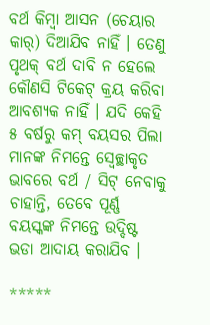ବର୍ଥ କିମ୍ବା ଆସନ (ଚେୟାର କାର୍‌) ଦିଆଯିବ ନାହିଁ । ତେଣୁ ପୃଥକ୍ ବର୍ଥ ଦାବି ନ ହେଲେ କୌଣସି ଟିକେଟ୍ କ୍ରୟ କରିବା ଆବଶ୍ୟକ ନାହିଁ । ଯଦି କେହି ୫ ବର୍ଷରୁ କମ୍ ବୟସର ପିଲା ମାନଙ୍କ ନିମନ୍ତେ ସ୍ୱେଚ୍ଛାକୃତ ଭାବରେ ବର୍ଥ / ସିଟ୍ ନେବାକୁ ଚାହାନ୍ତି, ତେବେ ପୂର୍ଣ୍ଣ ବୟସ୍କଙ୍କ ନିମନ୍ତେ ଉଦ୍ଦିଷ୍ଟ ଭଡା ଆଦାୟ କରାଯିବ ।

*****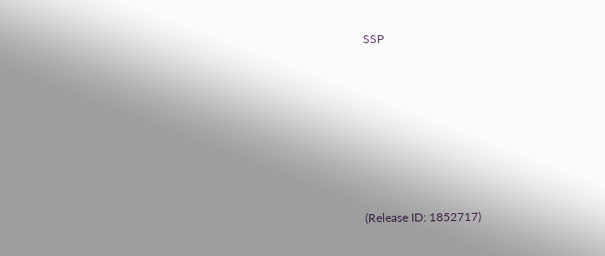SSP







(Release ID: 1852717)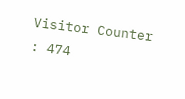Visitor Counter : 474